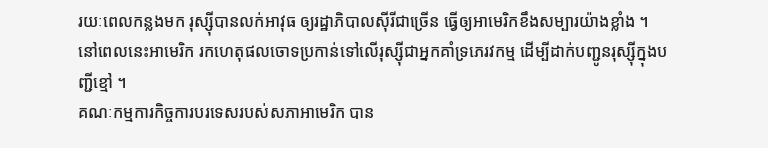រយៈពេលកន្លងមក រុស្ស៊ីបានលក់អាវុធ ឲ្យរដ្ឋាភិបាលស៊ីរីជាច្រើន ធ្វើឲ្យអាមេរិកខឹងសម្បារយ៉ាងខ្លាំង ។ នៅពេលនេះអាមេរិក រកហេតុផលចោទប្រកាន់ទៅលើរុស្ស៊ីជាអ្នកគាំទ្រភេរវកម្ម ដើម្បីដាក់បញ្ជូនរុស្ស៊ីក្នុងបញ្ជីខ្មៅ ។
គណៈកម្មការកិច្ចការបរទេសរបស់សភាអាមេរិក បាន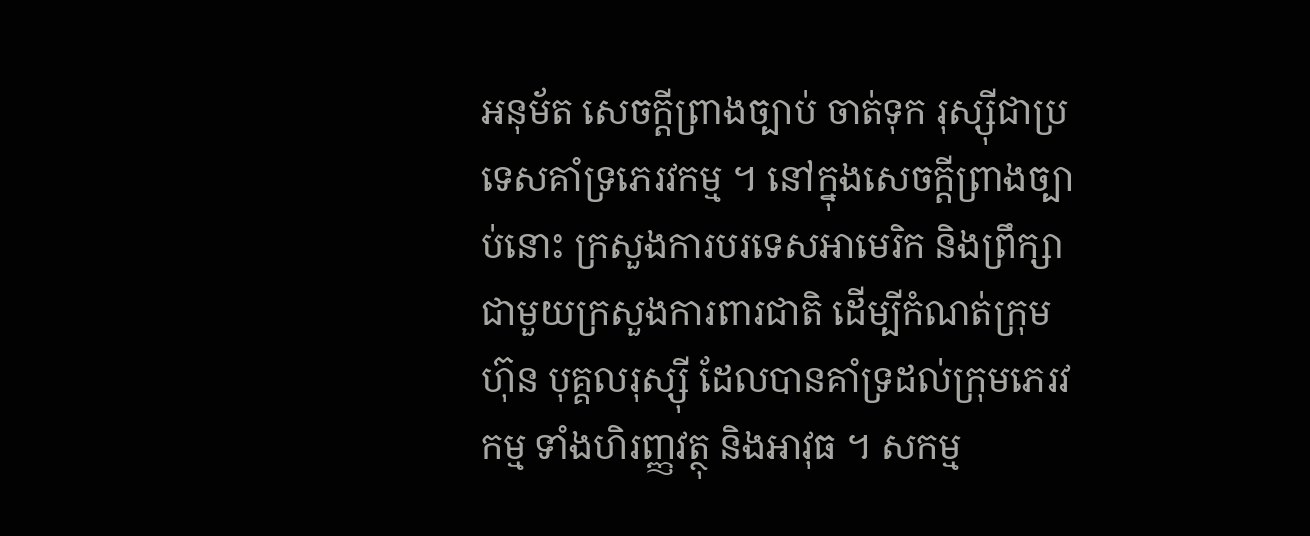អនុម័ត សេចក្តីព្រាងច្បាប់ ចាត់ទុក រុស្ស៊ីជាប្រទេសគាំទ្រភេរវកម្ម ។ នៅក្នុងសេចក្តីព្រាងច្បាប់នោះ ក្រសួងការបរទេសអាមេរិក និងព្រឹក្សា ជាមួយក្រសួងការពារជាតិ ដើម្បីកំណត់ក្រុមហ៊ុន បុគ្គលរុស្ស៊ី ដែលបានគាំទ្រដល់ក្រុមភេរវកម្ម ទាំងហិរញ្ញវត្ថុ និងអាវុធ ។ សកម្ម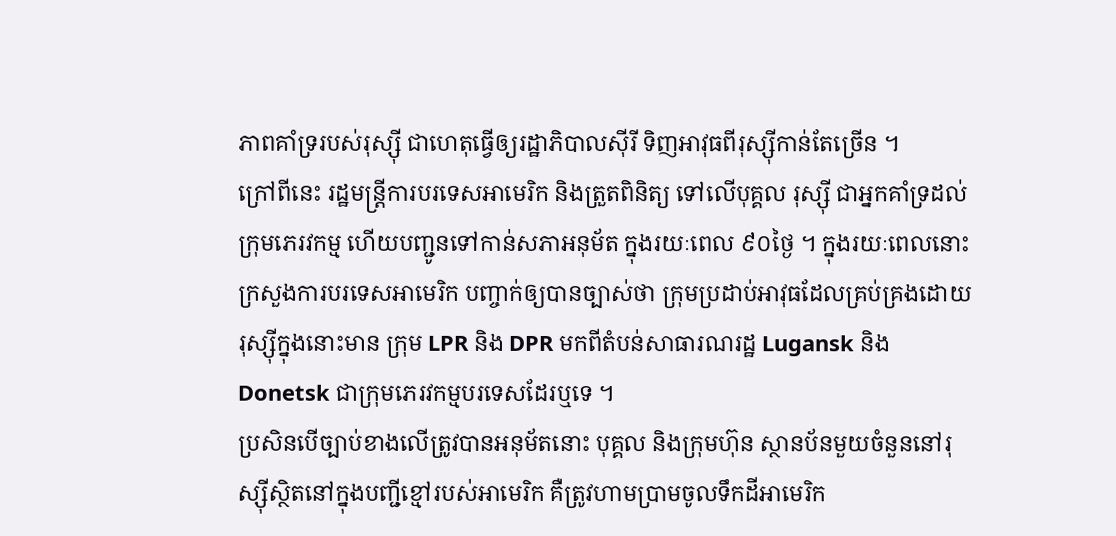ភាពគាំទ្ររបស់រុស្ស៊ី ជាហេតុធ្វើឲ្យរដ្ឋាភិបាលស៊ីរី ទិញអាវុធពីរុស្ស៊ីកាន់តែច្រើន ។
ក្រៅពីនេះ រដ្ឋមន្ត្រីការបរទេសអាមេរិក និងត្រួតពិនិត្យ ទៅលើបុគ្គល រុស្ស៊ី ជាអ្នកគាំទ្រដល់ក្រុមភេរវកម្ម ហើយបញ្ជូនទៅកាន់សភាអនុម័ត ក្នុងរយៈពេល ៩០ថ្ងៃ ។ ក្នុងរយៈពេលនោះ ក្រសួងការបរទេសអាមេរិក បញ្ចាក់ឲ្យបានច្បាស់ថា ក្រុមប្រដាប់អាវុធដែលគ្រប់គ្រងដោយរុស្ស៊ីក្នុងនោះមាន ក្រុម LPR និង DPR មកពីតំបន់សាធារណរដ្ឋ Lugansk និង Donetsk ជាក្រុមភេរវកម្មបរទេសដែរឬទេ ។
ប្រសិនបើច្បាប់ខាងលើត្រូវបានអនុម័តនោះ បុគ្គល និងក្រុមហ៊ុន ស្ថានប័នមួយចំនួននៅរុស្ស៊ីស្ថិតនៅក្នុងបញ្ជីខ្មៅរបស់អាមេរិក គឺត្រូវហាមប្រាមចូលទឹកដីអាមេរិក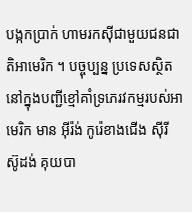បង្កកប្រាក់ ហាមរកស៊ីជាមួយជនជាតិអាមេរិក ។ បច្ចុប្បន្ន ប្រទេសស្ថិតនៅក្នុងបញ្ជីខ្មៅគាំទ្រភេរវកម្មរបស់អាមេរិក មាន អ៊ីរ៉ង់ កូរ៉េខាងជើង ស៊ីរី ស៊ូដង់ គុយបា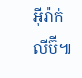អ៊ីរ៉ាក់ លីប៊ី៕